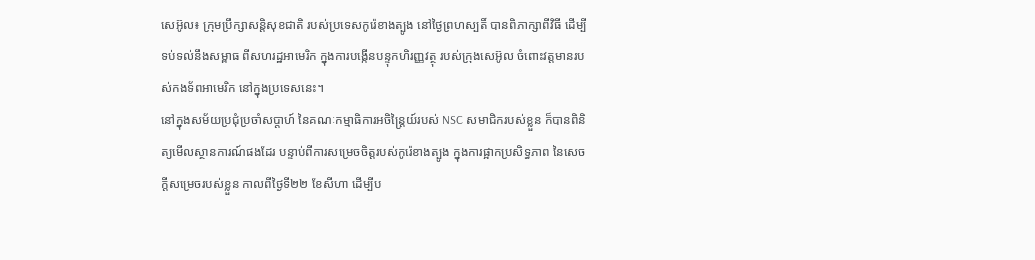សេអ៊ូល៖ ក្រុមប្រឹក្សាសន្តិសុខជាតិ របស់ប្រទេសកូរ៉េខាងត្បូង នៅថ្ងៃព្រហស្បតិ៍ បានពិភាក្សាពីវិធី ដើម្បីទប់ទល់នឹងសម្ពាធ ពីសហរដ្ឋអាមេរិក ក្នុងការបង្កើនបន្ទុកហិរញ្ញវត្ថុ របស់ក្រុងសេអ៊ូល ចំពោះវត្តមានរបស់កងទ័ពអាមេរិក នៅក្នុងប្រទេសនេះ។
នៅក្នុងសម័យប្រជុំប្រចាំសប្តាហ៍ នៃគណៈកម្មាធិការអចិន្ត្រៃយ៍របស់ NSC សមាជិករបស់ខ្លួន ក៏បានពិនិត្យមើលស្ថានការណ៍ផងដែរ បន្ទាប់ពីការសម្រេចចិត្តរបស់កូរ៉េខាងត្បូង ក្នុងការផ្អាកប្រសិទ្ធភាព នៃសេចក្តីសម្រេចរបស់ខ្លួន កាលពីថ្ងៃទី២២ ខែសីហា ដើម្បីប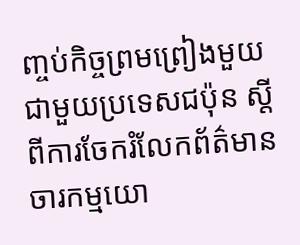ញ្ចប់កិច្ចព្រមព្រៀងមួយ ជាមួយប្រទេសជប៉ុន ស្តីពីការចែករំលែកព័ត៌មាន ចារកម្មយោ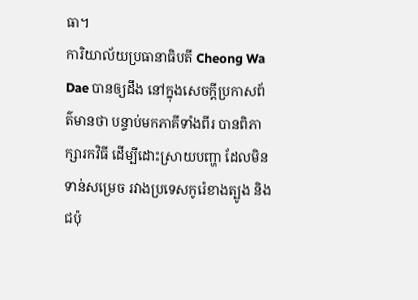ធា។
ការិយាល័យប្រធានាធិបតី Cheong Wa Dae បានឲ្យដឹង នៅក្នុងសេចក្តីប្រកាសព័ត៌មានថា បន្ទាប់មកភាគីទាំងពីរ បានពិភាក្សារកវិធី ដើម្បីដោះស្រាយបញ្ហា ដែលមិនទាន់សម្រេច រវាងប្រទេសកូរ៉េខាងត្បូង និងជប៉ុ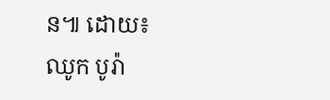ន៕ ដោយ៖ ឈូក បូរ៉ា